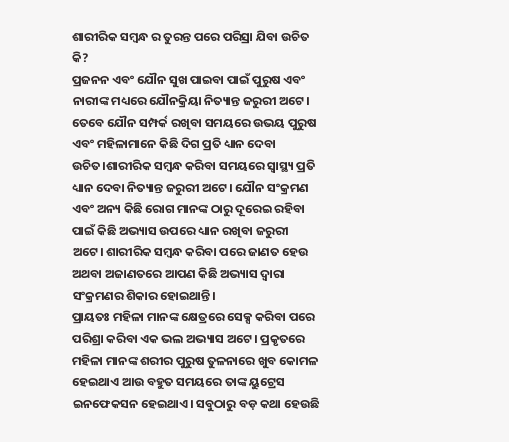ଶାରୀରିକ ସମ୍ୱନ୍ଧ ର ତୁରନ୍ତ ପରେ ପରିସ୍ରା ଯିବା ଉଚିତ କି?
ପ୍ରଜନନ ଏବଂ ଯୌନ ସୁଖ ପାଇବା ପାଇଁ ପୁରୁଷ ଏବଂ ନାରୀଙ୍କ ମଧ୍ୟରେ ଯୌନକ୍ରିୟା ନିତ୍ୟାନ୍ତ ଜରୁରୀ ଅଟେ। ତେବେ ଯୌନ ସମ୍ପର୍କ ରଖିବା ସମୟରେ ଉଭୟ ପୁରୁଷ ଏବଂ ମହିଳାମାନେ କିଛି ଦିଗ ପ୍ରତି ଧ୍ୟାନ ଦେବା ଉଚିତ।ଶାରୀରିକ ସମ୍ୱନ୍ଧ କରିବା ସମୟରେ ସ୍ୱାସ୍ଥ୍ୟ ପ୍ରତି ଧ୍ୟାନ ଦେବା ନିତ୍ୟାନ୍ତ ଜରୁରୀ ଅଟେ। ଯୌନ ସଂକ୍ରମଣ ଏବଂ ଅନ୍ୟ କିଛି ରୋଗ ମାନଙ୍କ ଠାରୁ ଦୂରେଇ ରହିବା ପାଇଁ କିଛି ଅଭ୍ୟାସ ଉପରେ ଧ୍ୟାନ ରଖିବା ଜରୁରୀ ଅଟେ। ଶାରୀରିକ ସମ୍ୱନ୍ଧ କରିବା ପରେ ଜାଣତ ହେଉ ଅଥବା ଅଜାଣତରେ ଆପଣ କିଛି ଅଭ୍ୟାସ ଦ୍ୱାରା ସଂକ୍ରମଣର ଶିକାର ହୋଇଥାନ୍ତି।
ପ୍ରାୟତଃ ମହିଳା ମାନଙ୍କ କ୍ଷେତ୍ରରେ ସେକ୍ସ କରିବା ପରେ ପରିଶ୍ରା କରିବା ଏକ ଭଲ ଅଭ୍ୟାସ ଅଟେ। ପ୍ରକୃତରେ ମହିଳା ମାନଙ୍କ ଶରୀର ପୁରୁଷ ତୁଳନାରେ ଖୁବ କୋମଳ ହେଇଥାଏ ଆଉ ବହୁତ ସମୟରେ ତାଙ୍କ ୟୁଟ୍ରେସ ଇନଫେକସନ ହେଇଥାଏ। ସବୁଠାରୁ ବଡ଼ କଥା ହେଉଛି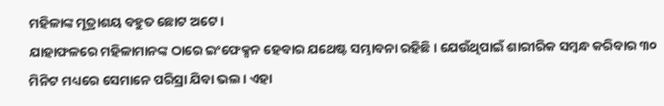ମହିଳାଙ୍କ ମୂତ୍ରାଶୟ ବହୁତ ଛୋଟ ଅଟେ।
ଯାହାଫଳରେ ମହିଳାମାନଙ୍କ ଠାରେ ଇଂଫେକ୍ସନ ହେବାର ଯଥେଷ୍ଟ ସମ୍ଭାବନା ରହିଛି। ଯେଉଁଥିପାଇଁ ଶାରୀରିକ ସମ୍ୱନ୍ଧ କରିବାର ୩୦ ମିନିଟ ମଧ୍ୟରେ ସେମାନେ ପରିସ୍ରା ଯିବା ଭଲ। ଏହା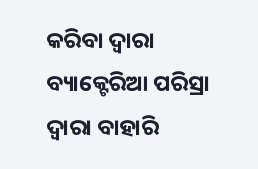କରିବା ଦ୍ୱାରା ବ୍ୟାକ୍ଟେରିଆ ପରିସ୍ରା ଦ୍ୱାରା ବାହାରି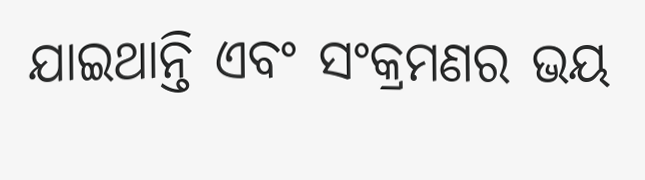ଯାଇଥାନ୍ତି ଏବଂ ସଂକ୍ରମଣର ଭୟ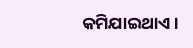କମିଯାଇଥାଏ।